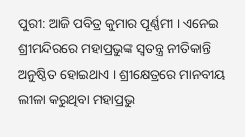ପୁରୀ: ଆଜି ପବିତ୍ର କୁମାର ପୂର୍ଣ୍ଣମୀ । ଏନେଇ ଶ୍ରୀମନ୍ଦିରରେ ମହାପ୍ରଭୁଙ୍କ ସ୍ବତନ୍ତ୍ର ନୀତିକାନ୍ତି ଅନୁଷ୍ଠିତ ହୋଇଥାଏ । ଶ୍ରୀକ୍ଷେତ୍ରରେ ମାନବୀୟ ଲୀଳା କରୁଥିବା ମହାପ୍ରଭୁ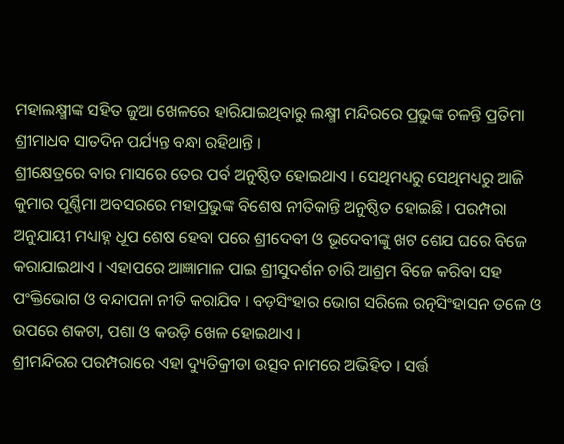ମହାଲକ୍ଷ୍ମୀଙ୍କ ସହିତ ଜୁଆ ଖେଳରେ ହାରିଯାଇଥିବାରୁ ଲକ୍ଷ୍ମୀ ମନ୍ଦିରରେ ପ୍ରଭୁଙ୍କ ଚଳନ୍ତି ପ୍ରତିମା ଶ୍ରୀମାଧବ ସାତଦିନ ପର୍ଯ୍ୟନ୍ତ ବନ୍ଧା ରହିଥାନ୍ତି ।
ଶ୍ରୀକ୍ଷେତ୍ରରେ ବାର ମାସରେ ତେର ପର୍ବ ଅନୁଷ୍ଠିତ ହୋଇଥାଏ । ସେଥିମଧ୍ୟରୁ ସେଥିମଧ୍ୟରୁ ଆଜି କୁମାର ପୂର୍ଣ୍ଣିମା ଅବସରରେ ମହାପ୍ରଭୁଙ୍କ ବିଶେଷ ନୀତିକାନ୍ତି ଅନୁଷ୍ଠିତ ହୋଇଛି । ପରମ୍ପରା ଅନୁଯାୟୀ ମଧ୍ୟାହ୍ନ ଧୂପ ଶେଷ ହେବା ପରେ ଶ୍ରୀଦେବୀ ଓ ଭୂଦେବୀଙ୍କୁ ଖଟ ଶେଯ ଘରେ ବିଜେ କରାଯାଇଥାଏ । ଏହାପରେ ଆଜ୍ଞାମାଳ ପାଇ ଶ୍ରୀସୁଦର୍ଶନ ଚାରି ଆଶ୍ରମ ବିଜେ କରିବା ସହ ପଂକ୍ତିଭୋଗ ଓ ବନ୍ଦାପନା ନୀତି କରାଯିବ । ବଡ଼ସିଂହାର ଭୋଗ ସରିଲେ ରତ୍ନସିଂହାସନ ତଳେ ଓ ଉପରେ ଶକଟା, ପଶା ଓ କଉଡ଼ି ଖେଳ ହୋଇଥାଏ ।
ଶ୍ରୀମନ୍ଦିରର ପରମ୍ପରାରେ ଏହା ଦ୍ୟୁତିକ୍ରୀଡା ଉତ୍ସବ ନାମରେ ଅଭିହିତ । ସର୍ତ୍ତ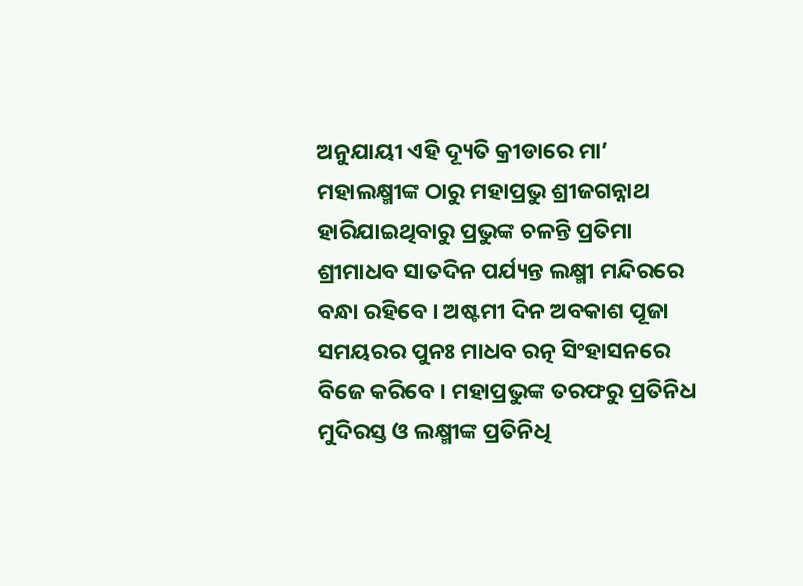ଅନୁଯାୟୀ ଏହି ଦ୍ୟୂତି କ୍ରୀଡାରେ ମା’ ମହାଲକ୍ଷ୍ମୀଙ୍କ ଠାରୁ ମହାପ୍ରଭୁ ଶ୍ରୀଜଗନ୍ନାଥ ହାରିଯାଇଥିବାରୁ ପ୍ରଭୁଙ୍କ ଚଳନ୍ତି ପ୍ରତିମା ଶ୍ରୀମାଧବ ସାତଦିନ ପର୍ଯ୍ୟନ୍ତ ଲକ୍ଷ୍ମୀ ମନ୍ଦିରରେ ବନ୍ଧା ରହିବେ । ଅଷ୍ଟମୀ ଦିନ ଅବକାଶ ପୂଜା ସମୟରର ପୁନଃ ମାଧବ ରତ୍ନ ସିଂହାସନରେ ବିଜେ କରିବେ । ମହାପ୍ରଭୁଙ୍କ ତରଫରୁ ପ୍ରତିନିଧ ମୁଦିରସ୍ତ ଓ ଲକ୍ଷ୍ମୀଙ୍କ ପ୍ରତିନିଧି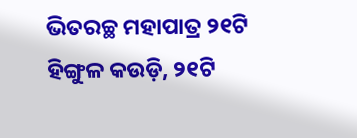ଭିତରଚ୍ଛ ମହାପାତ୍ର ୨୧ଟି ହିଙ୍ଗୁଳ କଉଡ଼ି, ୨୧ଟି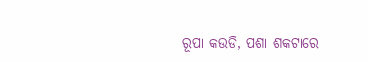ରୂପା କଉଡି, ପଶା ଶକଟାରେ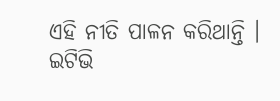ଏହି ନୀତି ପାଳନ କରିଥାନ୍ତି ।
ଇଟିଭି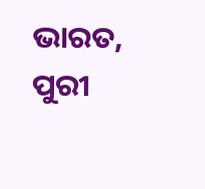ଭାରତ, ପୁରୀ